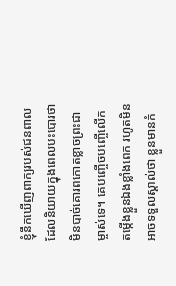ខ្ញុំនឹកឃើញពាក្យរបស់ជនពាល ដែលនិយាយក្នុងពេលបះបោរថា មិនបាច់គោរពកោតខ្លាចព្រះជាម្ចាស់ទេ។ គេបញ្ចើចបញ្ចើលើកតម្កើងខ្លួនឯងខ្លាំងពេក រហូតមិនអាចទទួលស្គាល់ថា ខ្លួនមានកំ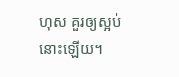ហុស គួរឲ្យស្អប់នោះឡើយ។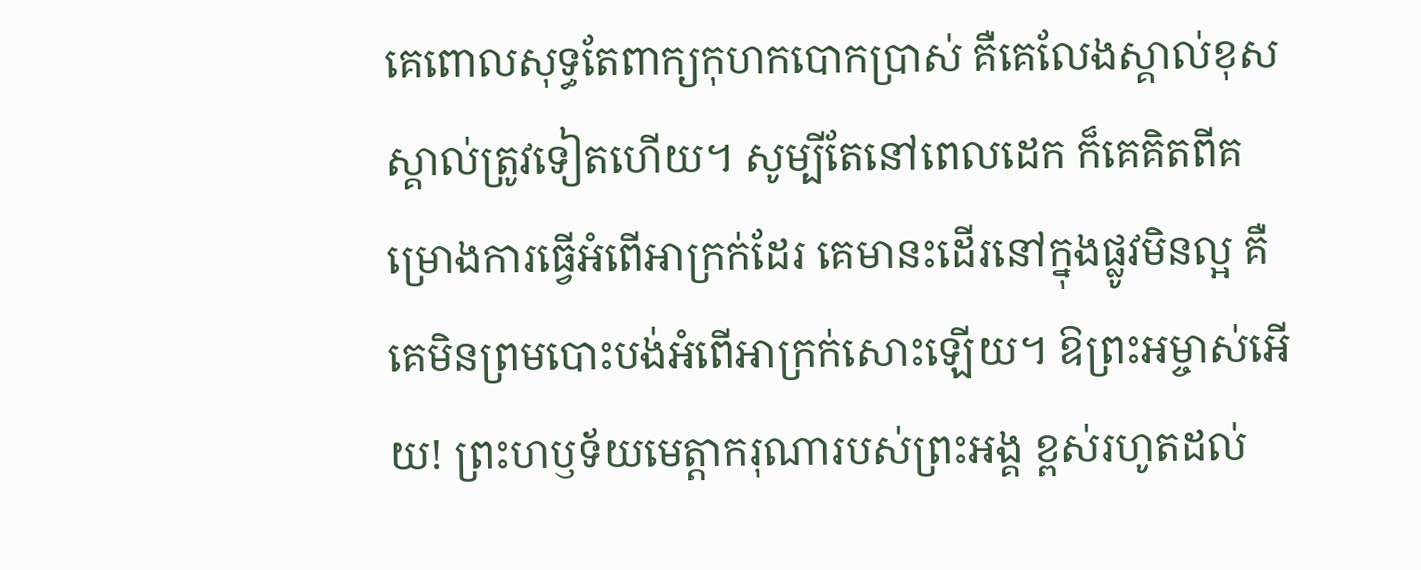គេពោលសុទ្ធតែពាក្យកុហកបោកប្រាស់ គឺគេលែងស្គាល់ខុសស្គាល់ត្រូវទៀតហើយ។ សូម្បីតែនៅពេលដេក ក៏គេគិតពីគម្រោងការធ្វើអំពើអាក្រក់ដែរ គេមានះដើរនៅក្នុងផ្លូវមិនល្អ គឺគេមិនព្រមបោះបង់អំពើអាក្រក់សោះឡើយ។ ឱព្រះអម្ចាស់អើយ! ព្រះហឫទ័យមេត្តាករុណារបស់ព្រះអង្គ ខ្ពស់រហូតដល់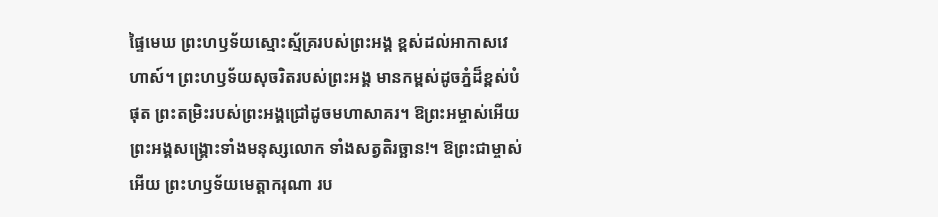ផ្ទៃមេឃ ព្រះហឫទ័យស្មោះស្ម័គ្ររបស់ព្រះអង្គ ខ្ពស់ដល់អាកាសវេហាស៍។ ព្រះហឫទ័យសុចរិតរបស់ព្រះអង្គ មានកម្ពស់ដូចភ្នំដ៏ខ្ពស់បំផុត ព្រះតម្រិះរបស់ព្រះអង្គជ្រៅដូចមហាសាគរ។ ឱព្រះអម្ចាស់អើយ ព្រះអង្គសង្គ្រោះទាំងមនុស្សលោក ទាំងសត្វតិរច្ឆាន!។ ឱព្រះជាម្ចាស់អើយ ព្រះហឫទ័យមេត្តាករុណា រប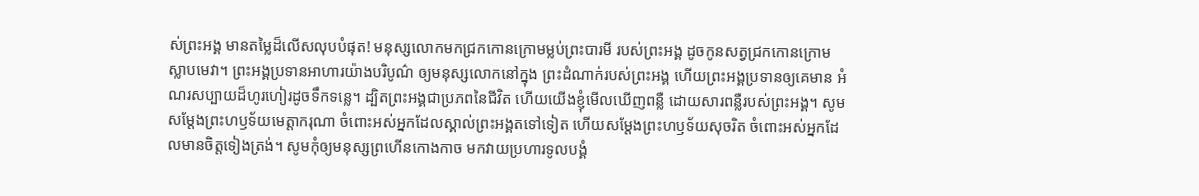ស់ព្រះអង្គ មានតម្លៃដ៏លើសលុបបំផុត! មនុស្សលោកមកជ្រកកោនក្រោមម្លប់ព្រះបារមី របស់ព្រះអង្គ ដូចកូនសត្វជ្រកកោនក្រោមស្លាបមេវា។ ព្រះអង្គប្រទានអាហារយ៉ាងបរិបូណ៌ ឲ្យមនុស្សលោកនៅក្នុង ព្រះដំណាក់របស់ព្រះអង្គ ហើយព្រះអង្គប្រទានឲ្យគេមាន អំណរសប្បាយដ៏ហូរហៀរដូចទឹកទន្លេ។ ដ្បិតព្រះអង្គជាប្រភពនៃជីវិត ហើយយើងខ្ញុំមើលឃើញពន្លឺ ដោយសារពន្លឺរបស់ព្រះអង្គ។ សូមសម្តែងព្រះហឫទ័យមេត្តាករុណា ចំពោះអស់អ្នកដែលស្គាល់ព្រះអង្គតទៅទៀត ហើយសម្តែងព្រះហឫទ័យសុចរិត ចំពោះអស់អ្នកដែលមានចិត្តទៀងត្រង់។ សូមកុំឲ្យមនុស្សព្រហើនកោងកាច មកវាយប្រហារទូលបង្គំ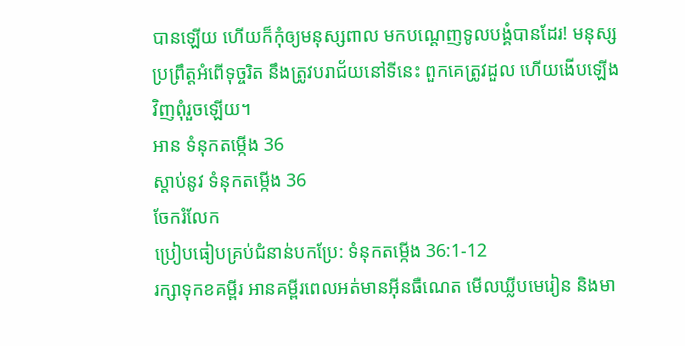បានឡើយ ហើយក៏កុំឲ្យមនុស្សពាល មកបណ្តេញទូលបង្គំបានដែរ! មនុស្សប្រព្រឹត្តអំពើទុច្ចរិត នឹងត្រូវបរាជ័យនៅទីនេះ ពួកគេត្រូវដួល ហើយងើបឡើងវិញពុំរួចឡើយ។
អាន ទំនុកតម្កើង 36
ស្ដាប់នូវ ទំនុកតម្កើង 36
ចែករំលែក
ប្រៀបធៀបគ្រប់ជំនាន់បកប្រែ: ទំនុកតម្កើង 36:1-12
រក្សាទុកខគម្ពីរ អានគម្ពីរពេលអត់មានអ៊ីនធឺណេត មើលឃ្លីបមេរៀន និងមា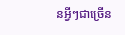នអ្វីៗជាច្រើន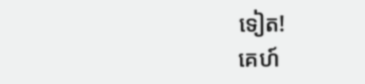ទៀត!
គេហ៍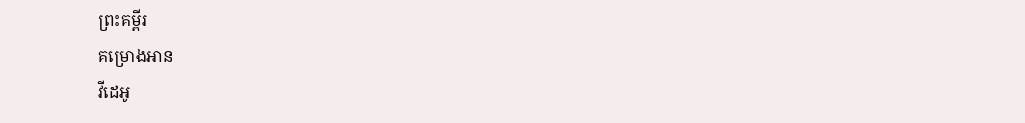ព្រះគម្ពីរ
គម្រោងអាន
វីដេអូ